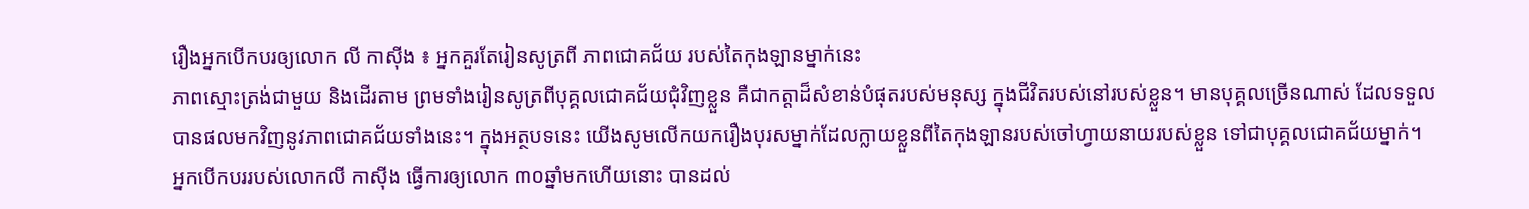រឿងអ្នកបើកបរឲ្យលោក លី កាស៊ីង ៖ អ្នកគួរតែរៀនសូត្រពី ភាពជោគជ័យ របស់តៃកុងឡានម្នាក់នេះ
ភាពស្មោះត្រង់ជាមួយ និងដើរតាម ព្រមទាំងរៀនសូត្រពីបុគ្គលជោគជ័យជុំវិញខ្លួន គឺជាកត្តាដ៏សំខាន់បំផុតរបស់មនុស្ស ក្នុងជីវិតរបស់នៅរបស់ខ្លួន។ មានបុគ្គលច្រើនណាស់ ដែលទទួលបានផលមកវិញនូវភាពជោគជ័យទាំងនេះ។ ក្នុងអត្ថបទនេះ យើងសូមលើកយករឿងបុរសម្នាក់ដែលក្លាយខ្លួនពីតៃកុងឡានរបស់ចៅហ្វាយនាយរបស់ខ្លួន ទៅជាបុគ្គលជោគជ័យម្នាក់។
អ្នកបើកបររបស់លោកលី កាស៊ីង ធ្វើការឲ្យលោក ៣០ឆ្នាំមកហើយនោះ បានដល់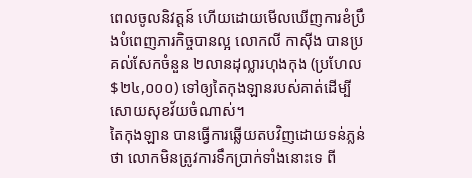ពេលចូលនិវត្តន៍ ហើយដោយមើលឃើញការខំប្រឹងបំពេញភារកិច្ចបានល្អ លោកលី កាស៊ីង បានប្រគល់សែកចំនួន ២លានដុល្លារហុងកុង (ប្រហែល $២៤,០០០) ទៅឲ្យតៃកុងឡានរបស់គាត់ដើម្បីសោយសុខវ័យចំណាស់។
តៃកុងឡាន បានធ្វើការឆ្លើយតបវិញដោយទន់ភ្លន់ថា លោកមិនត្រូវការទឹកប្រាក់ទាំងនោះទេ ពី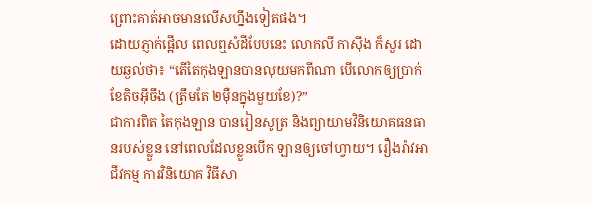ព្រោះគាត់អាចមានលើសហ្នឹងទៀតផង។
ដោយភ្ញាក់ផ្អើល ពេលឮសំដីបែបនេះ លោកលី កាស៊ីង ក៏សួរ ដោយឆ្ងល់ថា៖ “តើតៃកុងឡានបានលុយមកពីណា បើលោកឲ្យប្រាក់ខែតិចអ៊ីចឹង (ត្រឹមតែ ២ម៉ឺនក្នុងមួយខែ)?”
ជាការពិត តៃកុងឡាន បានរៀនសូត្រ និងព្យាយាមវិនិយោគធនធានរបស់ខ្លួន នៅពេលដែលខ្លួនបើក ឡានឲ្យចៅហ្វាយ។ រឿងរ៉ាវអាជីវកម្ម ការវិនិយោគ វិធីសា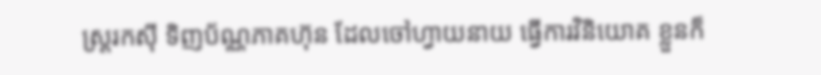ស្រ្តរកស៊ី ទិញប័ណ្ណភាគហ៊ុន ដែលចៅហ្វាយនាយ ធ្វើការវិនិយោគ ខ្លួនក៏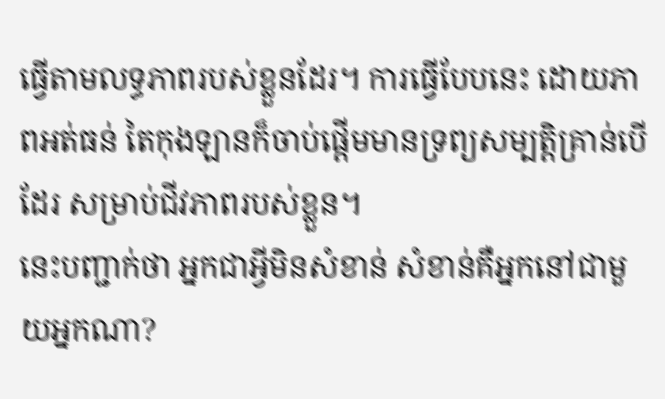ធ្វើតាមលទ្ធភាពរបស់ខ្លួនដែរ។ ការធ្វើបែបនេះ ដោយភាពអត់ធន់ តៃកុងឡានក៏ចាប់ផ្តើមមានទ្រព្យសម្បត្តិគ្រាន់បើដែរ សម្រាប់ជីវភាពរបស់ខ្លួន។
នេះបញ្ជាក់ថា អ្នកជាអ្វីមិនសំខាន់ សំខាន់គឺអ្នកនៅជាមួយអ្នកណា?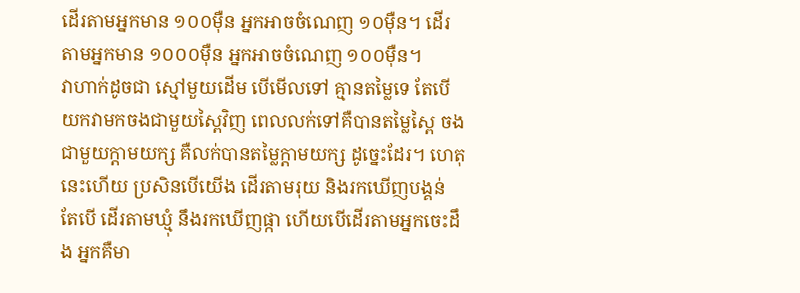ដើរតាមអ្នកមាន ១០០ម៉ឺន អ្នកអាចចំណេញ ១០ម៉ឺន។ ដើរតាមអ្នកមាន ១០០០ម៉ឺន អ្នកអាចចំណេញ ១០០ម៉ឺន។
វាហាក់ដូចជា ស្មៅមួយដើម បើមើលទៅ គ្មានតម្លៃទេ តែបើយកវាមកចងជាមួយស្ពៃវិញ ពេលលក់ទៅគឺបានតម្លៃស្ពៃ ចងជាមួយក្តាមយក្ស គឺលក់បានតម្លៃក្តាមយក្ស ដូច្នេះដែរ។ ហេតុនេះហើយ ប្រសិនបើយើង ដើរតាមរុយ និងរកឃើញបង្គន់ តែបើ ដើរតាមឃ្មុំ នឹងរកឃើញផ្កា ហើយបើដើរតាមអ្នកចេះដឹង អ្នកគឺមា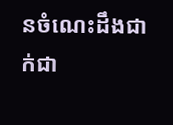នចំណេះដឹងជាក់ជា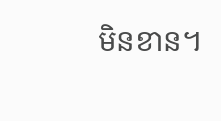មិនខាន។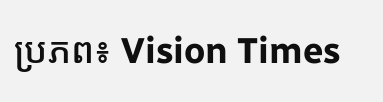ប្រភព៖ Vision Times